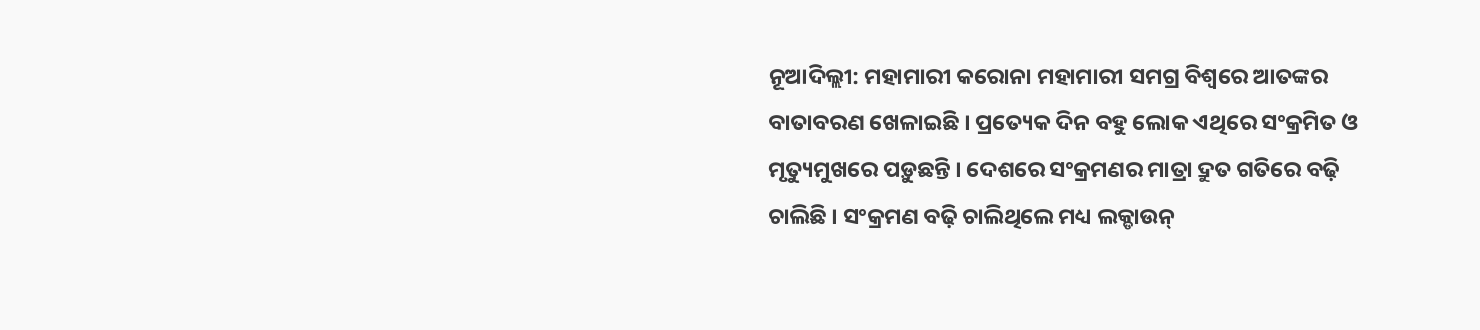ନୂଆଦିଲ୍ଲୀ: ମହାମାରୀ କରୋନା ମହାମାରୀ ସମଗ୍ର ବିଶ୍ୱରେ ଆତଙ୍କର ବାତାବରଣ ଖେଳାଇଛି । ପ୍ରତ୍ୟେକ ଦିନ ବହୁ ଲୋକ ଏଥିରେ ସଂକ୍ରମିତ ଓ ମୃତ୍ୟୁମୁଖରେ ପଡ଼ୁଛନ୍ତି । ଦେଶରେ ସଂକ୍ରମଣର ମାତ୍ରା ଦ୍ରୁତ ଗତିରେ ବଢ଼ି ଚାଲିଛି । ସଂକ୍ରମଣ ବଢ଼ି ଚାଲିଥିଲେ ମଧ୍ୟ ଲକ୍ଡାଉନ୍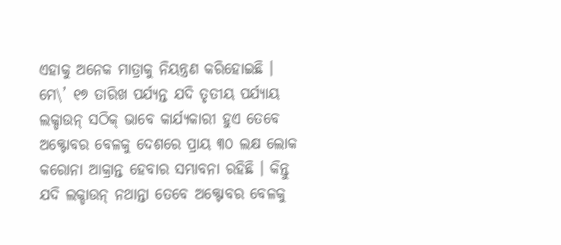ଏହାକୁ ଅନେକ ମାତ୍ରାକୁ ନିୟନ୍ତ୍ରଣ କରିହୋଇଛି । ମେ\’ ୧୭ ତାରିଖ ପର୍ଯ୍ୟନ୍ତ ଯଦି ତୃତୀୟ ପର୍ଯ୍ୟାୟ ଲକ୍ଡାଉନ୍ ସଠିକ୍ ଭାବେ କାର୍ଯ୍ୟକାରୀ ହୁଏ ତେବେ ଅକ୍ଟୋବର ବେଳକୁ ଦେଶରେ ପ୍ରାୟ ୩୦ ଲକ୍ଷ ଲୋକ କରୋନା ଆକ୍ରାନ୍ତ ହେବାର ସମ୍ଭାବନା ରହିଛି । କିନ୍ତୁ ଯଦି ଲକ୍ଡାଉନ୍ ନଥାନ୍ତା ତେବେ ଅକ୍ଟୋବର ବେଳକୁ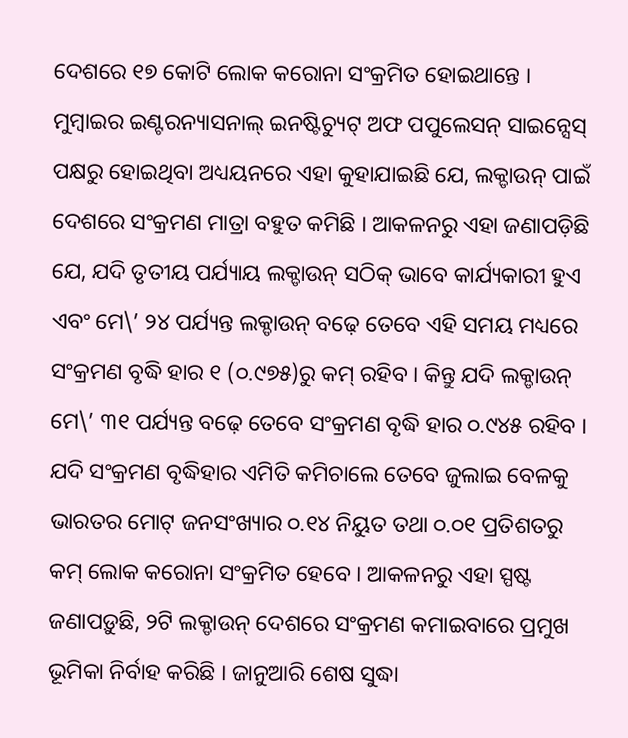ଦେଶରେ ୧୭ କୋଟି ଲୋକ କରୋନା ସଂକ୍ରମିତ ହୋଇଥାନ୍ତେ । ମୁମ୍ବାଇର ଇଣ୍ଟରନ୍ୟାସନାଲ୍ ଇନଷ୍ଟିଚ୍ୟୁଟ୍ ଅଫ ପପୁଲେସନ୍ ସାଇନ୍ସେସ୍ ପକ୍ଷରୁ ହୋଇଥିବା ଅଧ୍ୟୟନରେ ଏହା କୁହାଯାଇଛି ଯେ, ଲକ୍ଡାଉନ୍ ପାଇଁ ଦେଶରେ ସଂକ୍ରମଣ ମାତ୍ରା ବହୁତ କମିଛି । ଆକଳନରୁ ଏହା ଜଣାପଡ଼ିଛି ଯେ, ଯଦି ତୃତୀୟ ପର୍ଯ୍ୟାୟ ଲକ୍ଡାଉନ୍ ସଠିକ୍ ଭାବେ କାର୍ଯ୍ୟକାରୀ ହୁଏ ଏବଂ ମେ\’ ୨୪ ପର୍ଯ୍ୟନ୍ତ ଲକ୍ଡାଉନ୍ ବଢ଼େ ତେବେ ଏହି ସମୟ ମଧ୍ୟରେ ସଂକ୍ରମଣ ବୃଦ୍ଧି ହାର ୧ (୦.୯୭୫)ରୁ କମ୍ ରହିବ । କିନ୍ତୁ ଯଦି ଲକ୍ଡାଉନ୍ ମେ\’ ୩୧ ପର୍ଯ୍ୟନ୍ତ ବଢ଼େ ତେବେ ସଂକ୍ରମଣ ବୃଦ୍ଧି ହାର ୦.୯୪୫ ରହିବ । ଯଦି ସଂକ୍ରମଣ ବୃଦ୍ଧିହାର ଏମିତି କମିଚାଲେ ତେବେ ଜୁଲାଇ ବେଳକୁ ଭାରତର ମୋଟ୍ ଜନସଂଖ୍ୟାର ୦.୧୪ ନିୟୁତ ତଥା ୦.୦୧ ପ୍ରତିଶତରୁ କମ୍ ଲୋକ କରୋନା ସଂକ୍ରମିତ ହେବେ । ଆକଳନରୁ ଏହା ସ୍ପଷ୍ଟ ଜଣାପଡ଼ୁଛି, ୨ଟି ଲକ୍ଡାଉନ୍ ଦେଶରେ ସଂକ୍ରମଣ କମାଇବାରେ ପ୍ରମୁଖ ଭୂମିକା ନିର୍ବାହ କରିଛି । ଜାନୁଆରି ଶେଷ ସୁଦ୍ଧା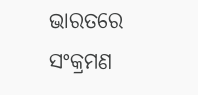ଭାରତରେ ସଂକ୍ରମଣ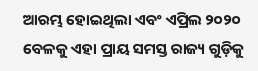ଆରମ୍ଭ ହୋଇଥିଲା ଏବଂ ଏପ୍ରିଲ ୨୦୨୦ ବେଳକୁ ଏହା ପ୍ରାୟ ସମସ୍ତ ରାଜ୍ୟ ଗୁଡ଼ିକୁ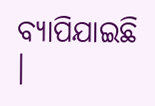ବ୍ୟାପିଯାଇଛି ।